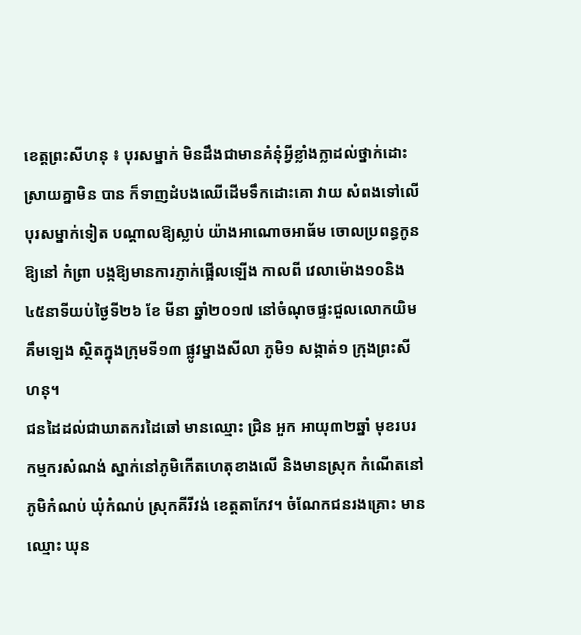ខេត្តព្រះសីហនុ ៖ បុរសម្នាក់ មិនដឹងជាមានគំនុំអ្វីខ្លាំងក្លាដល់ថ្នាក់ដោះស្រាយគ្នាមិន បាន ក៏ទាញដំបងឈើដើមទឹកដោះគោ វាយ សំពងទៅលើបុរសម្នាក់ទៀត បណ្តាលឱ្យស្លាប់ យ៉ាងអាណោចអាធ័ម ចោលប្រពន្ធកូនឱ្យនៅ កំព្រា បង្កឱ្យមានការភ្ញាក់ផ្អើលឡើង កាលពី វេលាម៉ោង១០និង៤៥នាទីយប់ថ្ងៃទី២៦ ខែ មីនា ឆ្នាំ២០១៧ នៅចំណុចផ្ទះជួលលោកយិម គឹមឡេង ស្ថិតក្នុងក្រុមទី១៣ ផ្លូវម្នាងសីលា ភូមិ១ សង្កាត់១ ក្រុងព្រះសីហនុ។
ជនដៃដល់ជាឃាតករដៃឆៅ មានឈ្មោះ ជ្រិន អួក អាយុ៣២ឆ្នាំ មុខរបរកម្មករសំណង់ ស្នាក់នៅភូមិកើតហេតុខាងលើ និងមានស្រុក កំណើតនៅភូមិកំណប់ ឃុំកំណប់ ស្រុកគីរីវង់ ខេត្តតាកែវ។ ចំណែកជនរងគ្រោះ មានឈ្មោះ ឃុន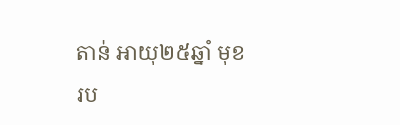តាន់ អាយុ២៥ឆ្នាំ មុខរប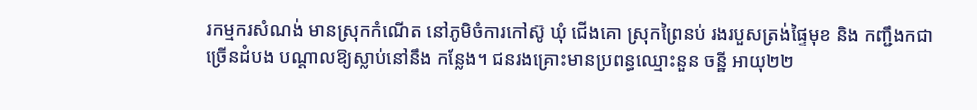រកម្មករសំណង់ មានស្រុកកំណើត នៅភូមិចំការកៅស៊ូ ឃុំ ជើងគោ ស្រុកព្រៃនប់ រងរបួសត្រង់ផ្ទៃមុខ និង កញ្ជឹងកជាច្រើនដំបង បណ្តាលឱ្យស្លាប់នៅនឹង កន្លែង។ ជនរងគ្រោះមានប្រពន្ធឈ្មោះនួន ចន្ឋី អាយុ២២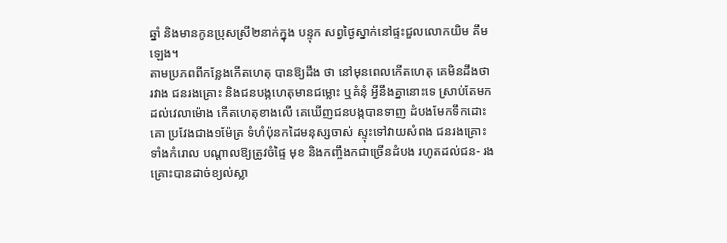ឆ្នាំ និងមានកូនប្រុសស្រី២នាក់ក្នុង បន្ទុក សព្វថ្ងៃស្នាក់នៅផ្ទះជួលលោកយិម គឹមឡេង។
តាមប្រភពពីកន្លែងកើតហេតុ បានឱ្យដឹង ថា នៅមុនពេលកើតហេតុ គេមិនដឹងថា រវាង ជនរងគ្រោះ និងជនបង្កហេតុមានជម្លោះ ឬគំនុំ អ្វីនឹងគ្នានោះទេ ស្រាប់តែមកដល់វេលាម៉ោង កើតហេតុខាងលើ គេឃើញជនបង្កបានទាញ ដំបងមែកទឹកដោះគោ ប្រវែងជាង១ម៉ែត្រ ទំហំប៉ុនកដៃមនុស្សចាស់ ស្ទុះទៅវាយសំពង ជនរងគ្រោះទាំងកំរោល បណ្តាលឱ្យត្រូវចំផ្ទៃ មុខ និងកញ្ចឹងកជាច្រើនដំបង រហូតដល់ជន- រងគ្រោះបានដាច់ខ្យល់ស្លា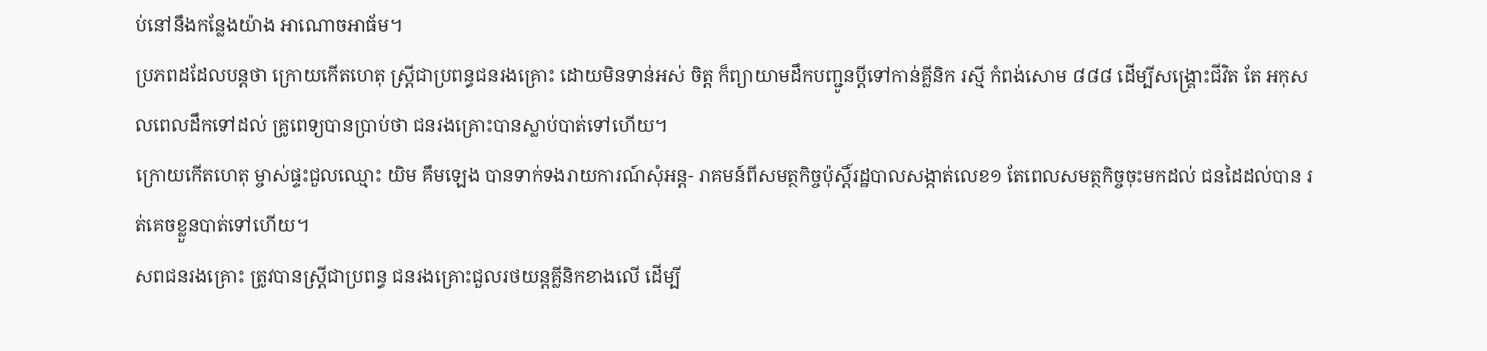ប់នៅនឹងកន្លែងយ៉ាង អាណោចអាធ័ម។
ប្រភពដដែលបន្តថា ក្រោយកើតហេតុ ស្ត្រីជាប្រពន្ធជនរងគ្រោះ ដោយមិនទាន់អស់ ចិត្ត ក៏ព្យាយាមដឹកបញ្ជូនប្តីទៅកាន់គ្លីនិក រស្មី កំពង់សោម ៨៨៨ ដើម្បីសង្គ្រោះជីវិត តែ អកុសលពេលដឹកទៅដល់ គ្រូពេទ្យបានប្រាប់ថា ជនរងគ្រោះបានស្លាប់បាត់ទៅហើយ។
ក្រោយកើតហេតុ ម្ចាស់ផ្ទះជួលឈ្មោះ យិម គឹមឡេង បានទាក់ទងរាយការណ៍សុំអន្ត- រាគមន៍ពីសមត្ថកិច្ចប៉ុស្តិ៍រដ្ឋបាលសង្កាត់លេខ១ តែពេលសមត្ថកិច្ចចុះមកដល់ ជនដៃដល់បាន រត់គេចខ្លួនបាត់ទៅហើយ។
សពជនរងគ្រោះ ត្រូវបានស្ត្រីជាប្រពន្ធ ជនរងគ្រោះជួលរថយន្តគ្លីនិកខាងលើ ដើម្បី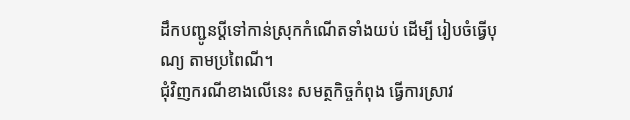ដឹកបញ្ជូនប្តីទៅកាន់ស្រុកកំណើតទាំងយប់ ដើម្បី រៀបចំធ្វើបុណ្យ តាមប្រពៃណី។
ជុំវិញករណីខាងលើនេះ សមត្ថកិច្ចកំពុង ធ្វើការស្រាវ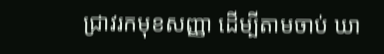ជ្រាវរកមុខសញ្ញា ដើម្បីតាមចាប់ ឃា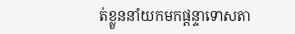ត់ខ្លួននាំយកមកផ្តន្ទាទោសតា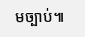មច្បាប់៕